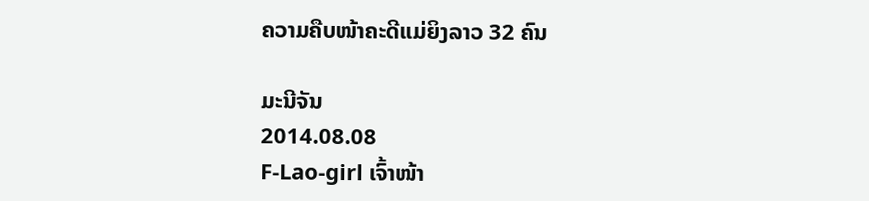ຄວາມຄືບໜ້າຄະດີແມ່ຍິງລາວ 32 ຄົນ

ມະນີຈັນ
2014.08.08
F-Lao-girl ເຈົ້າໜ້າ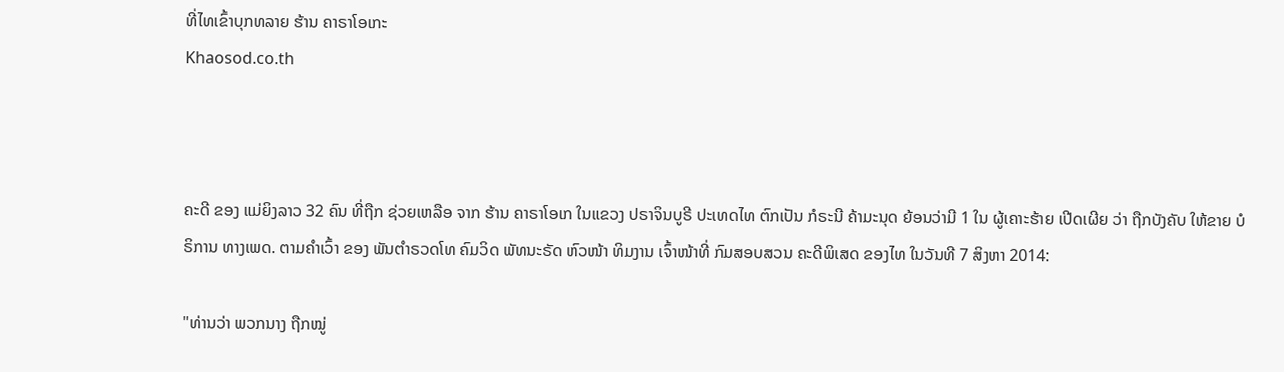ທີ່ໄທເຂົ້າບຸກທລາຍ ຮ້ານ ຄາຣາໂອເກະ
Khaosod.co.th



ຄະດີ ຂອງ ແມ່ຍິງລາວ 32 ຄົນ ທີ່ຖືກ ຊ່ວຍເຫລືອ ຈາກ ຮ້ານ ຄາຣາໂອເກ ໃນແຂວງ ປຣາຈິນບູຣີ ປະເທດໄທ ຕົກເປັນ ກໍຣະນີ ຄ້າມະນຸດ ຍ້ອນວ່າມີ 1 ໃນ ຜູ້ເຄາະຮ້າຍ ເປີດເຜີຍ ວ່າ ຖືກບັງຄັບ ໃຫ້ຂາຍ ບໍຣິການ ທາງເພດ. ຕາມຄຳເວົ້າ ຂອງ ພັນຕຳຣວດໂທ ຄົມວິດ ພັທນະຣັດ ຫົວໜ້າ ທິມງານ ເຈົ້າໜ້າທີ່ ກົມສອບສວນ ຄະດີພິເສດ ຂອງໄທ ໃນວັນທີ 7 ສິງຫາ 2014:

"ທ່ານວ່າ ພວກນາງ ຖືກໝູ່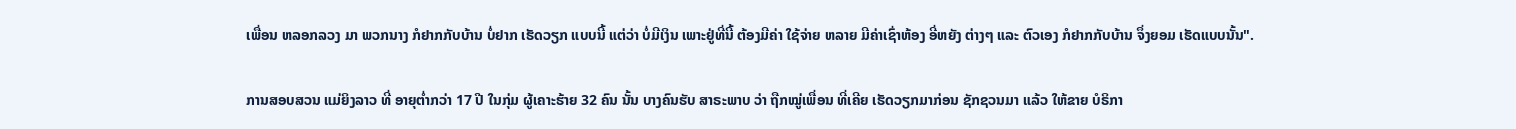ເພື່ອນ ຫລອກລວງ ມາ ພວກນາງ ກໍຢາກກັບບ້ານ ບໍ່ຢາກ ເຮັດວຽກ ແບບນີ້ ແຕ່ວ່າ ບໍ່ມີເງິນ ເພາະຢູ່ທີ່ນີ້ ຕ້ອງມີຄ່າ ໃຊ້ຈ່າຍ ຫລາຍ ມີຄ່າເຊົ່າຫ້ອງ ອີ່ຫຍັງ ຕ່າງໆ ແລະ ຕົວເອງ ກໍຢາກກັບບ້ານ ຈຶ່ງຍອມ ເຮັດແບບນັ້ນ".

ການສອບສວນ ແມ່ຍິງລາວ ທີ່ ອາຍຸຕໍ່າກວ່າ 17 ປີ ໃນກຸ່ມ ຜູ້ເຄາະຮ້າຍ 32 ຄົນ ນັ້ນ ບາງຄົນຮັບ ສາຣະພາບ ວ່າ ຖືກໝູ່ເພື່ອນ ທີ່ເຄີຍ ເຮັດວຽກມາກ່ອນ ຊັກຊວນມາ ແລ້ວ ໃຫ້ຂາຍ ບໍຣິກາ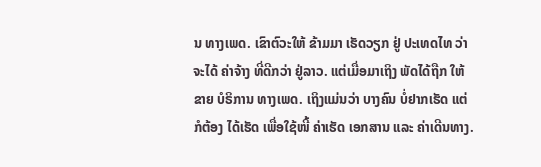ນ ທາງເພດ. ເຂົາຕົວະໃຫ້ ຂ້າມມາ ເຮັດວຽກ ຢູ່ ປະເທດໄທ ວ່າຈະໄດ້ ຄ່າຈ້າງ ທີ່ດີກວ່າ ຢູ່ລາວ. ແຕ່ເມື່ອມາເຖິງ ພັດໄດ້ຖືກ ໃຫ້ຂາຍ ບໍຣິການ ທາງເພດ. ເຖິງແມ່ນວ່າ ບາງຄົນ ບໍ່ຢາກເຮັດ ແຕ່ກໍຕ້ອງ ໄດ້ເຮັດ ເພື່ອໃຊ້ໜີ້ ຄ່າເຮັດ ເອກສານ ແລະ ຄ່າເດີນທາງ.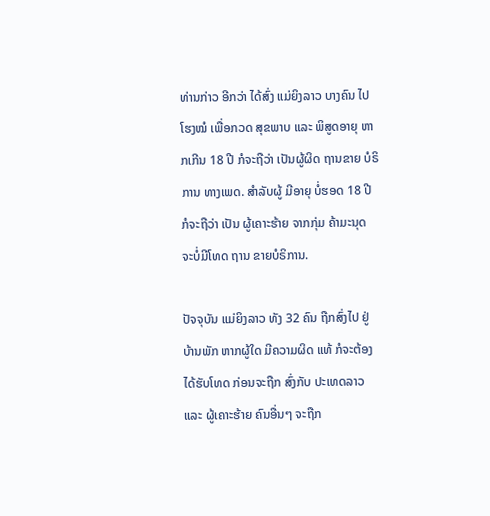ທ່ານກ່າວ ອີກວ່າ ໄດ້ສົ່ງ ແມ່ຍິງລາວ ບາງຄົນ ໄປໂຮງໝໍ ເພື່ອກວດ ສຸຂພາບ ແລະ ພິສູດອາຍຸ ຫາກເກີນ 18 ປີ ກໍຈະຖືວ່າ ເປັນຜູ້ຜິດ ຖານຂາຍ ບໍຣິການ ທາງເພດ. ສຳລັບຜູ້ ມີອາຍຸ ບໍ່ຮອດ 18 ປີ ກໍຈະຖືວ່າ ເປັນ ຜູ້ເຄາະຮ້າຍ ຈາກກຸ່ມ ຄ້າມະນຸດ ຈະບໍ່ມີໂທດ ຖານ ຂາຍບໍຣິການ.

ປັຈຈຸບັນ ແມ່ຍິງລາວ ທັງ 32 ຄົນ ຖືກສົ່ງໄປ ຢູ່ບ້ານພັກ ຫາກຜູ້ໃດ ມີຄວາມຜິດ ແທ້ ກໍຈະຕ້ອງ ໄດ້ຮັບໂທດ ກ່ອນຈະຖືກ ສົ່ງກັບ ປະເທດລາວ ແລະ ຜູ້ເຄາະຮ້າຍ ຄົນອື່ນໆ ຈະຖືກ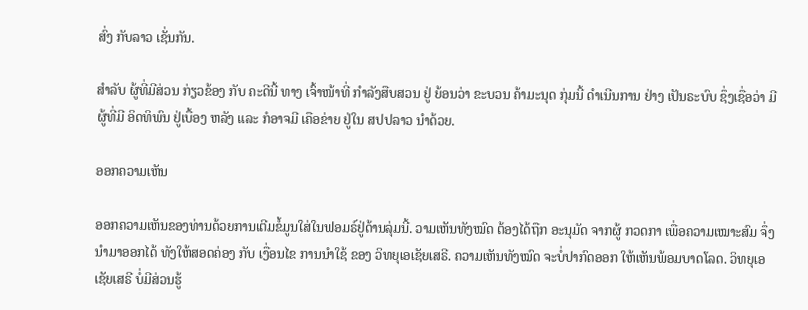ສົ່ງ ກັບລາວ ເຊັ່ນກັນ.

ສຳລັບ ຜູ້ທີ່ມີສ່ວນ ກ່ຽວຂ້ອງ ກັບ ຄະດີນີ້ ທາງ ເຈົ້າໜ້າທີ່ ກຳລັງສືບສວນ ຢູ່ ຍ້ອນວ່າ ຂະບວນ ຄ້າມະນຸດ ກຸ່ມນີ້ ດຳເນີນການ ຢ່າງ ເປັນຣະບົບ ຊຶ່ງເຊື່ອວ່າ ມີຜູ້ທີ່ມີ ອິດທິພົນ ຢູ່ເບື້ອງ ຫລັງ ແລະ ກໍອາຈມີ ເຄືອຂ່າຍ ຢູ່ໃນ ສປປລາວ ນຳດ້ວຍ.

ອອກຄວາມເຫັນ

ອອກຄວາມເຫັນຂອງທ່ານດ້ວຍການເຕີມຂໍ້ມູນໃສ່ໃນຟອມຣ໌ຢູ່ດ້ານລຸ່ມນີ້. ວາມເຫັນທັງໝົດ ຕ້ອງໄດ້ຖືກ ອະນຸມັດ ຈາກຜູ້ ກວດກາ ເພື່ອຄວາມເໝາະສົມ ຈຶ່ງນໍາມາອອກໄດ້ ທັງໃຫ້ສອດຄ່ອງ ກັບ ເງື່ອນໄຂ ການນຳໃຊ້ ຂອງ ວິທຍຸເອເຊັຍເສຣີ. ຄວາມເຫັນທັງໝົດ ຈະບໍ່ປາກົດອອກ ໃຫ້ເຫັນພ້ອມບາດໂລດ. ວິທຍຸເອເຊັຍເສຣີ ບໍ່ມີສ່ວນຮູ້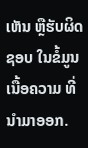ເຫັນ ຫຼືຮັບຜິດຊອບ ໃນຂໍ້ມູນເນື້ອຄວາມ ທີ່ນໍາມາອອກ.